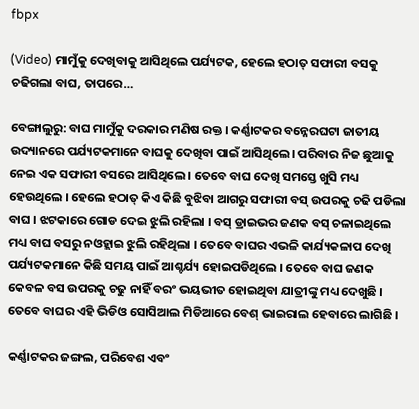fbpx

(Video) ମାମୁଁକୁ ଦେଖିବାକୁ ଆସିଥିଲେ ପର୍ଯ୍ୟଟକ, ହେଲେ ହଠାତ୍ ସଫାରୀ ବସକୁ ଚଢିଗଲା ବାଘ, ତାପରେ…

ବେଙ୍ଗାଲୁରୁ: ବାଘ ମାମୁଁକୁ ଦରକାର ମଣିଷ ରକ୍ତ । କର୍ଣ୍ଣାଟକର ବନ୍ନେରଘଟା ଜାତୀୟ ଉଦ୍ୟାନରେ ପର୍ଯ୍ୟଟକମାନେ ବାଘକୁ ଦେଖିବା ପାଇଁ ଆସିଥିଲେ। ପରିବାର ନିଜ ଛୁଆକୁ ନେଇ ଏକ ସଫାରୀ ବସରେ ଆସିଥିଲେ । ତେବେ ବାଘ ଦେଖି ସମସ୍ତେ ଖୁସି ମଧ୍ୟ ହେଉଥିଲେ । ହେଲେ ହଠାତ୍ କିଏ କିଛି ବୁଝିବା ଆଗରୁ ସଫାରୀ ବସ୍ ଉପରକୁ ଚଢି ପଡିଲା ବାଘ । ଝଟକାରେ ଗୋଡ ଦେଇ ଝୁଲି ରହିଲା । ବସ୍ ଡ୍ରାଇଭର ଜଣକ ବସ୍ ଚଳାଇଥିଲେ ମଧ୍ୟ ବାଘ ବସରୁ ନଓହ୍ଲାଇ ଝୁଲି ରହିଥିଲା । ତେବେ ବାଘର ଏଭଳି କାର୍ଯ୍ୟକଳାପ ଦେଖି ପର୍ଯ୍ୟଟକମାନେ କିଛି ସମୟ ପାଇଁ ଆଶ୍ଚର୍ଯ୍ୟ ହୋଇପଡିଥିଲେ । ତେବେ ବାଘ ଜଣକ କେବଳ ବସ ଉପରକୁ ଚଢୁ ନାହିଁ ବରଂ ଭୟଭୀତ ହୋଇଥିବା ଯାତ୍ରୀଙ୍କୁ ମଧ୍ୟ ଦେଖୁଛି । ତେବେ ବାଘର ଏହି ଭିଡିଓ ସୋସିଆଲ ମିଡିଆରେ ବେଶ୍ ଭାଇରାଲ ହେବାରେ ଲାଗିଛି ।

କର୍ଣ୍ଣାଟକର ଜଙ୍ଗଲ, ପରିବେଶ ଏବଂ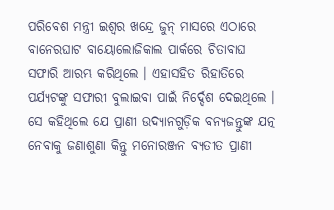ପରିବେଶ ମନ୍ତ୍ରୀ ଇଶ୍ୱର ଖନ୍ଦ୍ରେ ଜୁନ୍ ମାସରେ ଏଠାରେ ବାନେରଘାଟ ବାୟୋଲୋଜିକାଲ ପାର୍କରେ ଚିତାବାଘ ସଫାରି ଆରମ୍ଭ କରିଥିଲେ । ଏହାସହିତ ରିହାତିରେ ପର୍ଯ୍ୟଟଙ୍କୁ ସଫାରୀ ବୁଲାଇବା ପାଇଁ ନିର୍ଦ୍ଦେଶ ଦେଇଥିଲେ । ସେ କହିଥିଲେ ଯେ ପ୍ରାଣୀ ଉଦ୍ୟାନଗୁଡ଼ିକ ବନ୍ୟଜନ୍ତୁଙ୍କ ଯତ୍ନ ନେବାକୁ ଜଣାଶୁଣା କିନ୍ତୁ ମନୋରଞ୍ଜନ ବ୍ୟତୀତ ପ୍ରାଣୀ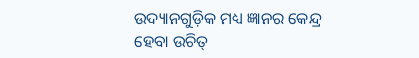ଉଦ୍ୟାନଗୁଡ଼ିକ ମଧ୍ୟ ଜ୍ଞାନର କେନ୍ଦ୍ର ହେବା ଉଚିତ୍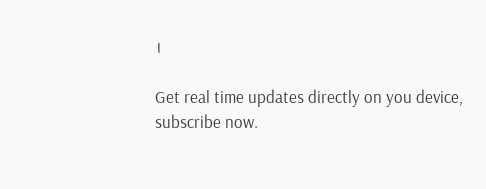।

Get real time updates directly on you device, subscribe now.